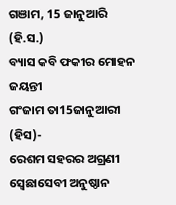ଗଞାମ, 15 ଜାନୁଆରି (ହି.ସ.)
ବ୍ୟାସ କବି ଫକୀର ମୋହନ ଜୟନ୍ତୀ
ଗଂଜାମ ତା15ଜାନୁଆରୀ (ହିସ)-
ରେଶମ ସହରର ଅଗ୍ରଣୀ ସ୍ବେଛାସେବୀ ଅନୁଷ୍ଠାନ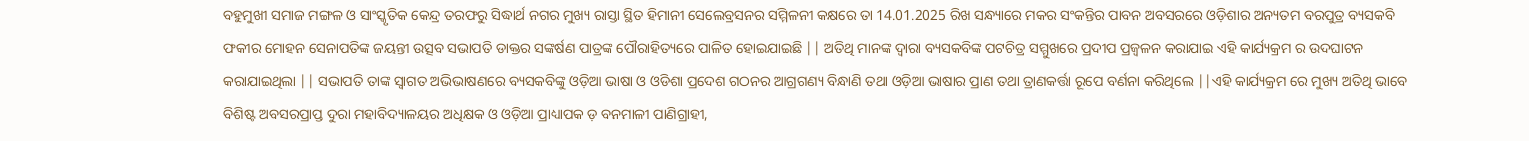ବହୁମୁଖୀ ସମାଜ ମଙ୍ଗଳ ଓ ସାଂସ୍କୃତିକ କେନ୍ଦ୍ର ତରଫରୁ ସିଦ୍ଧାର୍ଥ ନଗର ମୁଖ୍ୟ ରାସ୍ତା ସ୍ଥିତ ହିମାନୀ ସେଲେବ୍ରସନର ସମ୍ମିଳନୀ କକ୍ଷରେ ତା 14.01.2025 ରିଖ ସନ୍ଧ୍ୟାରେ ମକର ସଂକନ୍ତିର ପାବନ ଅବସରରେ ଓଡ଼ିଶାର ଅନ୍ୟତମ ବରପୁତ୍ର ବ୍ୟସକବି ଫକୀର ମୋହନ ସେନାପତିଙ୍କ ଜୟନ୍ତୀ ଉତ୍ସବ ସଭାପତି ଡାକ୍ତର ସଙ୍କର୍ଷଣ ପାତ୍ରଙ୍କ ପୌରାହିତ୍ୟରେ ପାଳିତ ହୋଇଯାଇଛି || ଅତିଥି ମାନଙ୍କ ଦ୍ୱାରା ବ୍ୟସକବିଙ୍କ ପଟଚିତ୍ର ସମ୍ମୁଖରେ ପ୍ରଦୀପ ପ୍ରଜ୍ବଳନ କରାଯାଇ ଏହି କାର୍ଯ୍ୟକ୍ରମ ର ଉଦଘାଟନ କରାଯାଇଥିଲା || ସଭାପତି ତାଙ୍କ ସ୍ୱାଗତ ଅଭିଭାଷଣରେ ବ୍ୟସକବିଙ୍କୁ ଓଡ଼ିଆ ଭାଷା ଓ ଓଡିଶା ପ୍ରଦେଶ ଗଠନର ଆଗ୍ରଗଣ୍ୟ ବିନ୍ଧାଣି ତଥା ଓଡ଼ିଆ ଭାଷାର ପ୍ରାଣ ତଥା ତ୍ରାଣକର୍ତ୍ତା ରୂପେ ବର୍ଣନା କରିଥିଲେ ||ଏହି କାର୍ଯ୍ୟକ୍ରମ ରେ ମୁଖ୍ୟ ଅତିଥି ଭାବେ ବିଶିଷ୍ଟ ଅବସରପ୍ରାପ୍ତ ଦୁରା ମହାବିଦ୍ୟାଳୟର ଅଧିକ୍ଷକ ଓ ଓଡ଼ିଆ ପ୍ରାଧ୍ୟାପକ ଡ଼ ବନମାଳୀ ପାଣିଗ୍ରାହୀ,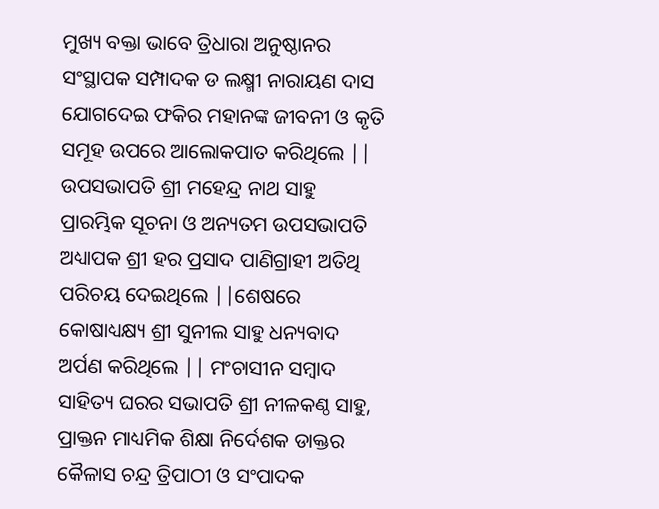ମୁଖ୍ୟ ବକ୍ତା ଭାବେ ତ୍ରିଧାରା ଅନୁଷ୍ଠାନର ସଂସ୍ଥାପକ ସମ୍ପାଦକ ଡ ଲକ୍ଷ୍ମୀ ନାରାୟଣ ଦାସ ଯୋଗଦେଇ ଫକିର ମହାନଙ୍କ ଜୀବନୀ ଓ କୃତି ସମୂହ ଉପରେ ଆଲୋକପାତ କରିଥିଲେ || ଉପସଭାପତି ଶ୍ରୀ ମହେନ୍ଦ୍ର ନାଥ ସାହୁ ପ୍ରାରମ୍ଭିକ ସୂଚନା ଓ ଅନ୍ୟତମ ଉପସଭାପତି ଅଧ୍ୟାପକ ଶ୍ରୀ ହର ପ୍ରସାଦ ପାଣିଗ୍ରାହୀ ଅତିଥି ପରିଚୟ ଦେଇଥିଲେ ||ଶେଷରେ କୋଷାଧ୍ୟକ୍ଷ୍ୟ ଶ୍ରୀ ସୁନୀଲ ସାହୁ ଧନ୍ୟବାଦ ଅର୍ପଣ କରିଥିଲେ || ମଂଚାସୀନ ସମ୍ବାଦ ସାହିତ୍ୟ ଘରର ସଭାପତି ଶ୍ରୀ ନୀଳକଣ୍ଠ ସାହୁ, ପ୍ରାକ୍ତନ ମାଧ୍ୟମିକ ଶିକ୍ଷା ନିର୍ଦେଶକ ଡାକ୍ତର କୈଳାସ ଚନ୍ଦ୍ର ତ୍ରିପାଠୀ ଓ ସଂପାଦକ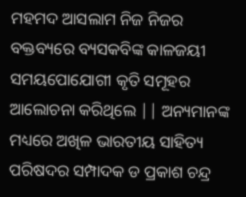ମହମଦ ଆସଲାମ ନିଜ ନିଜର ବକ୍ତବ୍ୟରେ ବ୍ୟସକବିଙ୍କ କାଳଜୟୀ ସମୟପୋଯୋଗୀ କୃତି ସମୂହର ଆଲୋଚନା କରିଥିଲେ || ଅନ୍ୟମାନଙ୍କ ମଧ୍ୟରେ ଅଖିଳ ଭାରତୀୟ ସାହିତ୍ୟ ପରିଷଦର ସମ୍ପାଦକ ଡ ପ୍ରକାଶ ଚନ୍ଦ୍ର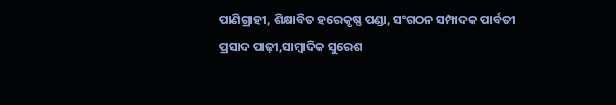ପାଣିଗ୍ରାହୀ, ଶିକ୍ଷାବିତ ହରେକୃଷ୍ଣ ପଣ୍ଡା, ସଂଗଠନ ସମ୍ପାଦକ ପାର୍ବତୀ ପ୍ରସାଦ ପାଢ଼ୀ,ସାମ୍ବାଦିକ ସୁରେଶ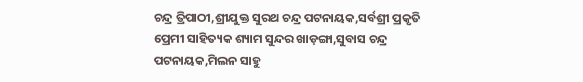ଚନ୍ଦ୍ର ତ୍ରିପାଠୀ,ଶ୍ରୀଯୁକ୍ତ ସୁରଥ ଚନ୍ଦ୍ର ପଟନାୟକ,ସର୍ବଶ୍ରୀ ପ୍ରକୃତି ପ୍ରେମୀ ସାହିତ୍ୟକ ଶ୍ୟାମ ସୁନ୍ଦର ଖାଡ଼ଙ୍ଗା,ସୁବାସ ଚନ୍ଦ୍ର ପଟନାୟକ,ମିଲନ ସାହୁ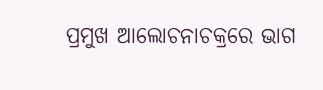ପ୍ରମୁଖ ଆଲୋଚନାଚକ୍ରରେ ଭାଗ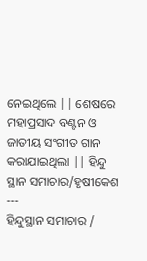ନେଇଥିଲେ || ଶେଷରେ ମହାପ୍ରସାଦ ବଣ୍ଟନ ଓ ଜାତୀୟ ସଂଗୀତ ଗାନ କରାଯାଇଥିଲା || ହିନ୍ଦୁ ସ୍ଥାନ ସମାଚାର/ହୃଷୀକେଶ
---
ହିନ୍ଦୁସ୍ଥାନ ସମାଚାର /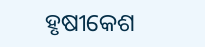ହୃଷୀକେଶ